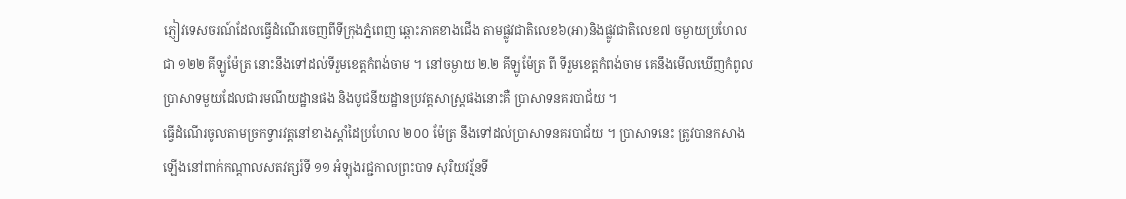ភ្ញៀវទេសចរណ៍ដែលធ្វើដំណើរចេញពីទីក្រុងភ្នំពេញ ឆ្ពោះភាគខាងជើង តាមផ្លូវជាតិលេខ៦(អា)និងផ្លូវជាតិលេខ៧ ចម្ងាយប្រហែលជា ១២២ គីឡូម៉ែត្រ នោះនឹងទៅដល់ទីរួមខេត្តកំពង់ចាម ។ នៅចម្ងាយ ២.២ គីឡូម៉ែត្រ ពី ទីរួមខេត្តកំពង់ចាម គេនឹងមើលឃើញកំពូលប្រាសាទមួយដែលជារមណីយដ្ឋានផង និងបូជនីយដ្ឋានប្រវត្តសាស្ត្រផងនោះគឺ ប្រាសាទនគរបាជ័យ ។
ធ្វើដំណើរចូលតាមច្រកទ្វារវត្តនៅខាងស្តាំដៃប្រហែល ២០០ ម៉ែត្រ នឹងទៅដល់ប្រាសាទនគរបាជ័យ ។ ប្រាសាទនេះ ត្រូវបានកសាងឡើងនៅពាក់កណ្តាលសតវត្សរ៍ទី ១១ អំឡុងរជ្ជកាលព្រះបាទ សុរិយវរ្ម័នទី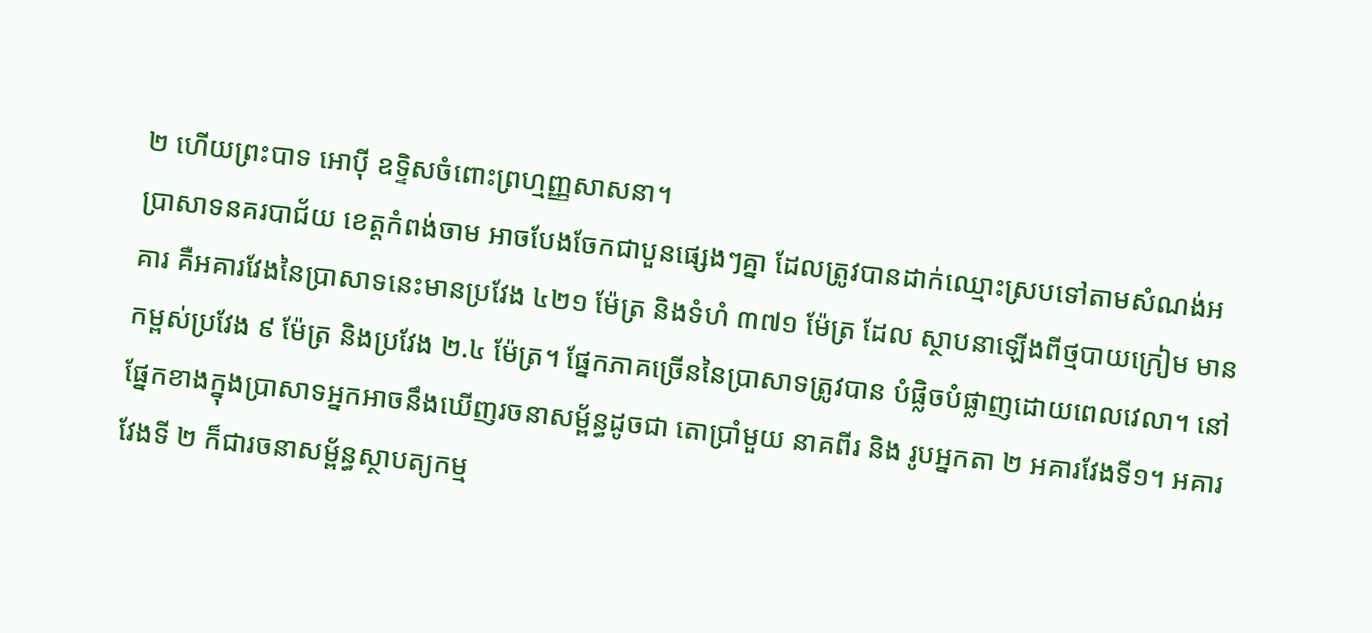២ ហើយព្រះបាទ អោប៉ី ឧទ្ទិសចំពោះព្រហ្មញ្ញសាសនា។
ប្រាសាទនគរបាជ័យ ខេត្តកំពង់ចាម អាចបែងចែកជាបួនផ្សេងៗគ្នា ដែលត្រូវបានដាក់ឈ្មោះស្របទៅតាមសំណង់អគារ គឺអគារវែងនៃប្រាសាទនេះមានប្រវែង ៤២១ ម៉ែត្រ និងទំហំ ៣៧១ ម៉ែត្រ ដែល ស្ថាបនាឡើងពីថ្មបាយក្រៀម មានកម្ពស់ប្រវែង ៩ ម៉ែត្រ និងប្រវែង ២.៤ ម៉ែត្រ។ ផ្នែកភាគច្រើននៃប្រាសាទត្រូវបាន បំផ្លិចបំផ្លាញដោយពេលវេលា។ នៅផ្នែកខាងក្នុងប្រាសាទអ្នកអាចនឹងឃើញរចនាសម្ព័ន្ធដូចជា តោប្រាំមួយ នាគពីរ និង រូបអ្នកតា ២ អគារវែងទី១។ អគារវែងទី ២ ក៏ជារចនាសម្ព័ន្ធស្ថាបត្យកម្ម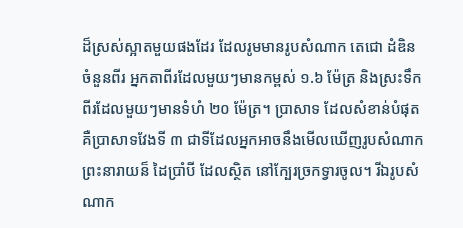ដ៏ស្រស់ស្អាតមួយផងដែរ ដែលរូមមានរូបសំណាក តេជោ ដំឌិន ចំនួនពីរ អ្នកតាពីរដែលមួយៗមានកម្ពស់ ១.៦ ម៉ែត្រ និងស្រះទឹកពីរដែលមួយៗមានទំហំ ២០ ម៉ែត្រ។ ប្រាសាទ ដែលសំខាន់បំផុត គឺប្រាសាទវែងទី ៣ ជាទីដែលអ្នកអាចនឹងមើលឃើញរូបសំណាក ព្រះនារាយន៏ ដៃប្រាំបី ដែលស្ថិត នៅក្បែរច្រកទ្វារចូល។ រីឯរូបសំណាក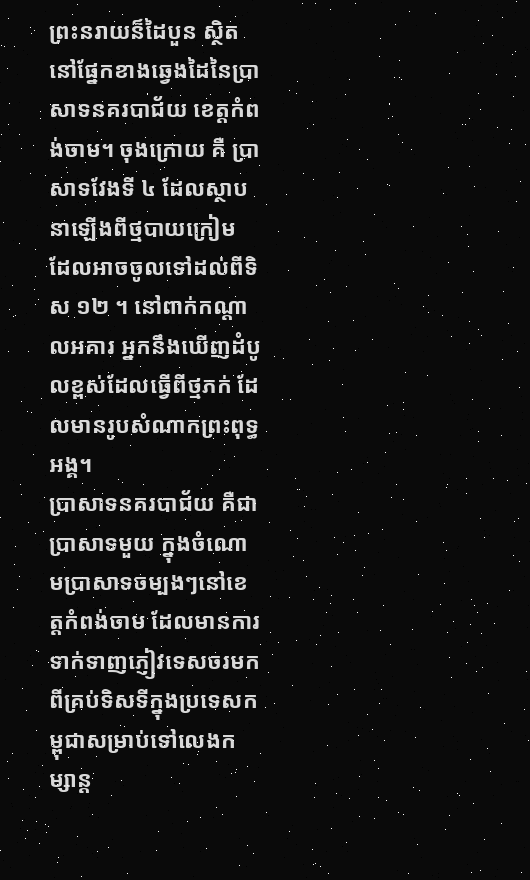ព្រះនរាយន៏ដៃបួន ស្ថិតនៅផ្នែកខាងឆ្វេងដៃនៃប្រាសាទនគរបាជ័យ ខេត្តកំពង់ចាម។ ចុងក្រោយ គឺ ប្រាសាទវែងទី ៤ ដែលស្ថាបនាឡើងពីថ្មបាយក្រៀម ដែលអាចចូលទៅដល់ពីទិស ១២ ។ នៅពាក់កណ្តាលអគារ អ្នកនឹងឃើញដំបូលខ្ពស់ដែលធ្វើពីថ្មភក់ ដែលមានរូបសំណាកព្រះពុទ្ធអង្គ។
ប្រាសាទនគរបាជ័យ គឺជាប្រាសាទមួយ ក្នុងចំណោមប្រាសាទចម្បងៗនៅខេត្តកំពង់ចាម ដែលមានការទាក់ទាញភ្ញៀវទេសចរមកពីគ្រប់ទិសទីក្នុងប្រទេសកម្ពុជាសម្រាប់ទៅលេងកម្សាន្ត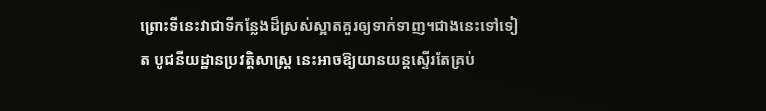ព្រោះទីនេះវាជាទីកន្លែងដ៏ស្រស់ស្អាតគួរឲ្យទាក់ទាញ។ជាងនេះទៅទៀត បូជនីយដ្ឋានប្រវត្តិសាស្ត្រ នេះអាចឱ្យយានយន្តស្ទើរតែគ្រប់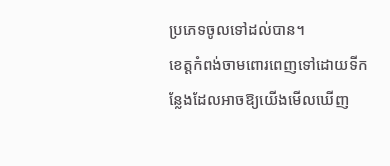ប្រភេទចូលទៅដល់បាន។
ខេត្តកំពង់ចាមពោរពេញទៅដោយទីកន្លែងដែលអាចឱ្យយើងមើលឃើញ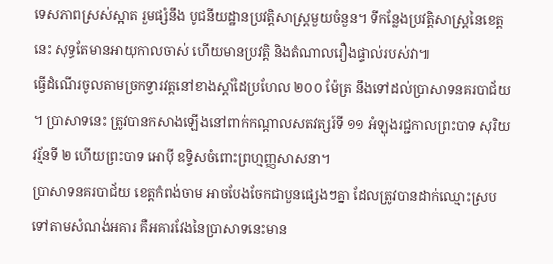ទេសភាពស្រស់ស្អាត រួមផ្សំនឹង បូជនីយដ្ឋានប្រវត្តិសាស្ត្រមួយចំនួន។ ទីកន្លែងប្រវត្តិសាស្ត្រនៃខេត្តនេះ សុទ្ធតែមានអាយុកាលចាស់ ហើយមានប្រវត្តិ និងតំណាលរឿងផ្ទាល់របស់វា៕
ធ្វើដំណើរចូលតាមច្រកទ្វារវត្តនៅខាងស្តាំដៃប្រហែល ២០០ ម៉ែត្រ នឹងទៅដល់ប្រាសាទនគរបាជ័យ ។ ប្រាសាទនេះ ត្រូវបានកសាងឡើងនៅពាក់កណ្តាលសតវត្សរ៍ទី ១១ អំឡុងរជ្ជកាលព្រះបាទ សុរិយវរ្ម័នទី ២ ហើយព្រះបាទ អោប៉ី ឧទ្ទិសចំពោះព្រហ្មញ្ញសាសនា។
ប្រាសាទនគរបាជ័យ ខេត្តកំពង់ចាម អាចបែងចែកជាបួនផ្សេងៗគ្នា ដែលត្រូវបានដាក់ឈ្មោះស្របទៅតាមសំណង់អគារ គឺអគារវែងនៃប្រាសាទនេះមាន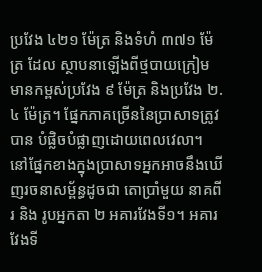ប្រវែង ៤២១ ម៉ែត្រ និងទំហំ ៣៧១ ម៉ែត្រ ដែល ស្ថាបនាឡើងពីថ្មបាយក្រៀម មានកម្ពស់ប្រវែង ៩ ម៉ែត្រ និងប្រវែង ២.៤ ម៉ែត្រ។ ផ្នែកភាគច្រើននៃប្រាសាទត្រូវបាន បំផ្លិចបំផ្លាញដោយពេលវេលា។ នៅផ្នែកខាងក្នុងប្រាសាទអ្នកអាចនឹងឃើញរចនាសម្ព័ន្ធដូចជា តោប្រាំមួយ នាគពីរ និង រូបអ្នកតា ២ អគារវែងទី១។ អគារវែងទី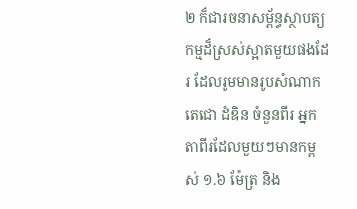២ ក៏ជារចនាសម្ព័ន្ធស្ថាបត្យកម្មដ៏ស្រស់ស្អាតមួយផងដែរ ដែលរូមមានរូបសំណាក តេជោ ដំឌិន ចំនួនពីរ អ្នកតាពីរដែលមួយៗមានកម្ពស់ ១.៦ ម៉ែត្រ និង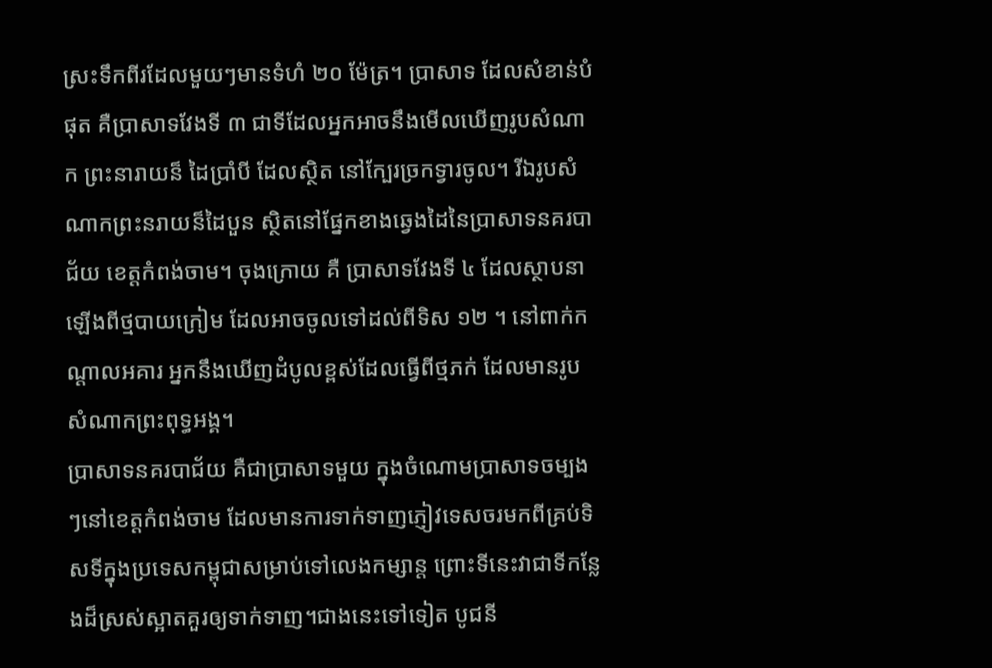ស្រះទឹកពីរដែលមួយៗមានទំហំ ២០ ម៉ែត្រ។ ប្រាសាទ ដែលសំខាន់បំផុត គឺប្រាសាទវែងទី ៣ ជាទីដែលអ្នកអាចនឹងមើលឃើញរូបសំណាក ព្រះនារាយន៏ ដៃប្រាំបី ដែលស្ថិត នៅក្បែរច្រកទ្វារចូល។ រីឯរូបសំណាកព្រះនរាយន៏ដៃបួន ស្ថិតនៅផ្នែកខាងឆ្វេងដៃនៃប្រាសាទនគរបាជ័យ ខេត្តកំពង់ចាម។ ចុងក្រោយ គឺ ប្រាសាទវែងទី ៤ ដែលស្ថាបនាឡើងពីថ្មបាយក្រៀម ដែលអាចចូលទៅដល់ពីទិស ១២ ។ នៅពាក់កណ្តាលអគារ អ្នកនឹងឃើញដំបូលខ្ពស់ដែលធ្វើពីថ្មភក់ ដែលមានរូបសំណាកព្រះពុទ្ធអង្គ។
ប្រាសាទនគរបាជ័យ គឺជាប្រាសាទមួយ ក្នុងចំណោមប្រាសាទចម្បងៗនៅខេត្តកំពង់ចាម ដែលមានការទាក់ទាញភ្ញៀវទេសចរមកពីគ្រប់ទិសទីក្នុងប្រទេសកម្ពុជាសម្រាប់ទៅលេងកម្សាន្ត ព្រោះទីនេះវាជាទីកន្លែងដ៏ស្រស់ស្អាតគួរឲ្យទាក់ទាញ។ជាងនេះទៅទៀត បូជនី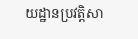យដ្ឋានប្រវត្តិសា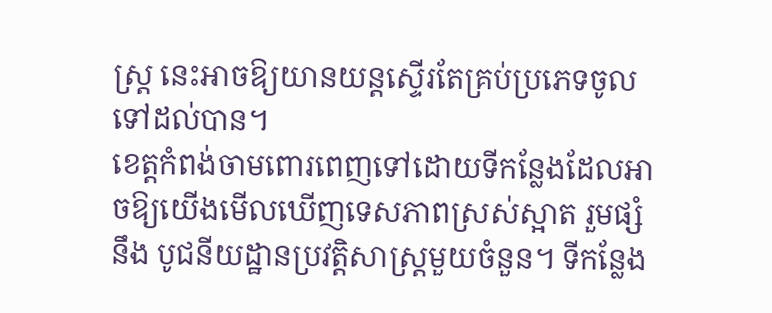ស្ត្រ នេះអាចឱ្យយានយន្តស្ទើរតែគ្រប់ប្រភេទចូលទៅដល់បាន។
ខេត្តកំពង់ចាមពោរពេញទៅដោយទីកន្លែងដែលអាចឱ្យយើងមើលឃើញទេសភាពស្រស់ស្អាត រួមផ្សំនឹង បូជនីយដ្ឋានប្រវត្តិសាស្ត្រមួយចំនួន។ ទីកន្លែង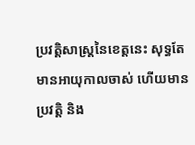ប្រវត្តិសាស្ត្រនៃខេត្តនេះ សុទ្ធតែមានអាយុកាលចាស់ ហើយមានប្រវត្តិ និង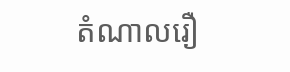តំណាលរឿ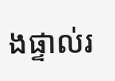ងផ្ទាល់រ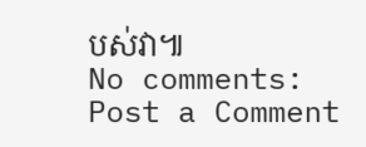បស់វា៕
No comments:
Post a Comment